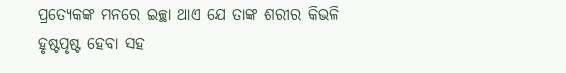ପ୍ରତ୍ୟେକଙ୍କ ମନରେ ଇଚ୍ଛା ଥାଏ ଯେ ତାଙ୍କ ଶରୀର କିଭଳି ହୃଷ୍ଟପୃଷ୍ଟ ହେବା ସହ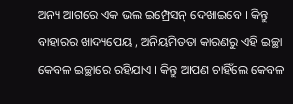ଅନ୍ୟ ଆଗରେ ଏକ ଭଲ ଇମ୍ପ୍ରେସନ୍ ଦେଖାଇବେ । କିନ୍ତୁ ବାହାରର ଖାଦ୍ୟପେୟ , ଅନିୟମିତତା କାରଣରୁ ଏହି ଇଚ୍ଛା କେବଳ ଇଚ୍ଛାରେ ରହିଯାଏ । କିନ୍ତୁ ଆପଣ ଚାହିଁଲେ କେବଳ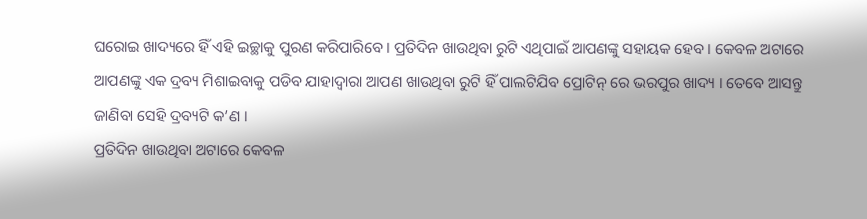ଘରୋଇ ଖାଦ୍ୟରେ ହିଁ ଏହି ଇଚ୍ଛାକୁ ପୁରଣ କରିପାରିବେ । ପ୍ରତିଦିନ ଖାଉଥିବା ରୁଟି ଏଥିପାଇଁ ଆପଣଙ୍କୁ ସହାୟକ ହେବ । କେବଳ ଅଟାରେ ଆପଣଙ୍କୁ ଏକ ଦ୍ରବ୍ୟ ମିଶାଇବାକୁ ପଡିବ ଯାହାଦ୍ୱାରା ଆପଣ ଖାଉଥିବା ରୁଟି ହିଁ ପାଲଟିଯିବ ପ୍ରୋଟିନ୍ ରେ ଭରପୁର ଖାଦ୍ୟ । ତେବେ ଆସନ୍ତୁ ଜାଣିବା ସେହି ଦ୍ରବ୍ୟଟି କ’ଣ ।
ପ୍ରତିଦିନ ଖାଉଥିବା ଅଟାରେ କେବଳ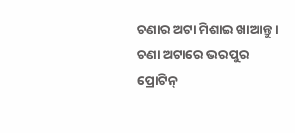ଚଣାର ଅଟା ମିଶାଇ ଖାଆନ୍ତୁ । ଚଣା ଅଟାରେ ଭରପୁର ପ୍ରୋଟିନ୍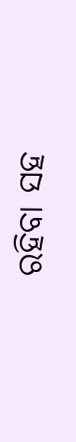ରହିବା ସହ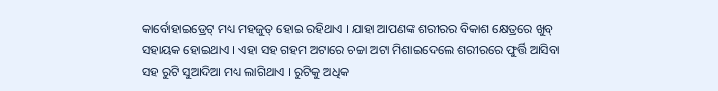କାର୍ବୋହାଇଡ୍ରେଟ୍ ମଧ୍ୟ ମହଜୁତ୍ ହୋଇ ରହିଥାଏ । ଯାହା ଆପଣଙ୍କ ଶରୀରର ବିକାଶ କ୍ଷେତ୍ରରେ ଖୁବ୍ ସହାୟକ ହୋଇଥାଏ । ଏହା ସହ ଗହମ ଅଟାରେ ଚଚ୍ଚା ଅଟା ମିଶାଇଦେଲେ ଶରୀରରେ ଫୁର୍ତ୍ତି ଆସିବା ସହ ରୁଟି ସୁଆଦିଆ ମଧ୍ୟ ଲାଗିଥାଏ । ରୁଟିକୁ ଅଧିକ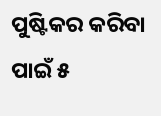ପୁଷ୍ଟିକର କରିବା ପାଇଁ ୫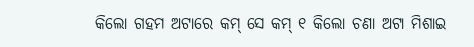କିଲୋ ଗହମ ଅଟାରେ କମ୍ ସେ କମ୍ ୧ କିଲୋ ଚଣା ଅଟା ମିଶାଇ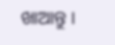ଖାଆନ୍ତୁ ।